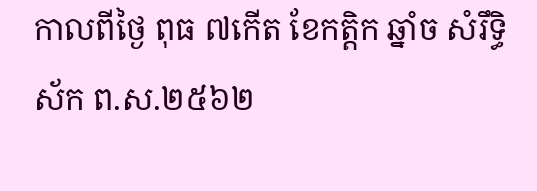កាលពីថ្ងៃ ពុធ ៧កើត ខែកត្តិក ឆ្នាំច សំរឹទ្ធិស័ក ព.ស.២៥៦២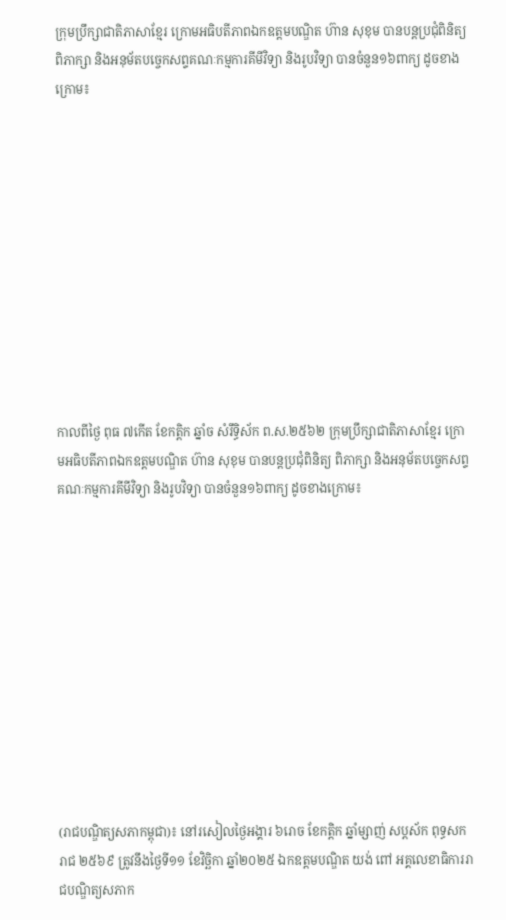ក្រុមប្រឹក្សាជាតិភាសាខ្មែរ ក្រោមអធិបតីភាពឯកឧត្តមបណ្ឌិត ហ៊ាន សុខុម បានបន្តប្រជុំពិនិត្យ ពិភាក្សា និងអនុម័តបច្ចេកសព្ទគណៈកម្មការគីមីវិទ្យា និងរូបវិទ្យា បានចំនួន១៦ពាក្យ ដូចខាងក្រោម៖











កាលពីថ្ងៃ ពុធ ៧កើត ខែកត្តិក ឆ្នាំច សំរឹទ្ធិស័ក ព.ស.២៥៦២ ក្រុមប្រឹក្សាជាតិភាសាខ្មែរ ក្រោមអធិបតីភាពឯកឧត្តមបណ្ឌិត ហ៊ាន សុខុម បានបន្តប្រជុំពិនិត្យ ពិភាក្សា និងអនុម័តបច្ចេកសព្ទគណៈកម្មការគីមីវិទ្យា និងរូបវិទ្យា បានចំនួន១៦ពាក្យ ដូចខាងក្រោម៖











(រាជបណ្ឌិត្យសភាកម្ពុជា)៖ នៅរសៀលថ្ងៃអង្គារ ៦រោច ខែកត្ដិក ឆ្នាំម្សាញ់ សប្ដស័ក ពុទ្ធសករាជ ២៥៦៩ ត្រូវនឹងថ្ងៃទី១១ ខែវិច្ឆិកា ឆ្នាំ២០២៥ ឯកឧត្ដមបណ្ឌិត យង់ ពៅ អគ្គលេខាធិការរាជបណ្ឌិត្យសភាក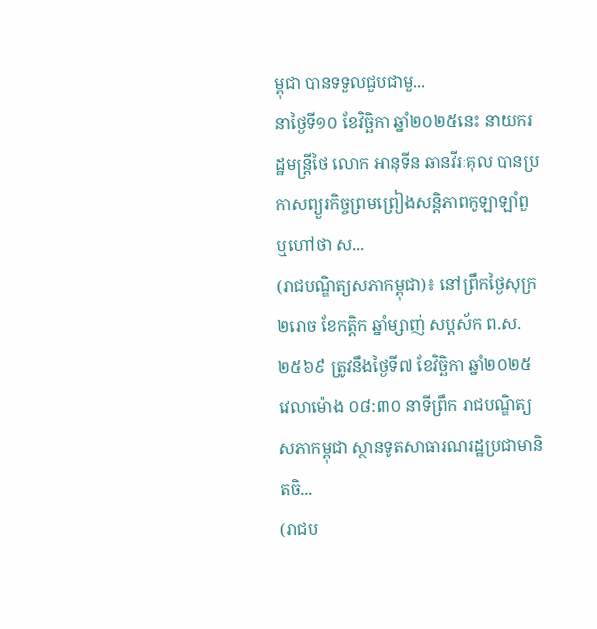ម្ពុជា បានទទួលជួបជាមួ...
នាថ្ងៃទី១០ ខែវិច្ឆិកា ឆ្នាំ២០២៥នេះ នាយករដ្ឋមន្ត្រីថៃ លោក អានុទីន ឆានវីរៈគុល បានប្រកាសព្យួរកិច្ចព្រមព្រៀងសន្តិភាពកូឡាឡាំពួ ឬហៅថា ស...
(រាជបណ្ឌិត្យសភាកម្ពុជា)៖ នៅព្រឹកថ្ងៃសុក្រ ២រោច ខែកត្ដិក ឆ្នាំម្សាញ់ សប្ដស័ក ព.ស. ២៥៦៩ ត្រូវនឹងថ្ងៃទី៧ ខែវិច្ឆិកា ឆ្នាំ២០២៥ វេលាម៉ោង ០៨:៣០ នាទីព្រឹក រាជបណ្ឌិត្យសភាកម្ពុជា ស្ថានទូតសាធារណរដ្ឋប្រជាមានិតចិ...
(រាជប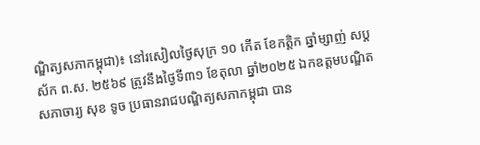ណ្ឌិត្យសភាកម្ពុជា)៖ នៅរសៀលថ្ងៃសុក្រ ១០ កើត ខែកត្ដិក ឆ្នាំម្សាញ់ សប្ដស័ក ព.ស. ២៥៦៩ ត្រូវនឹងថ្ងៃទី៣១ ខែតុលា ឆ្នាំ២០២៥ ឯកឧត្ដមបណ្ឌិតសភាចារ្យ សុខ ទូច ប្រធានរាជបណ្ឌិត្យសភាកម្ពុជា បាន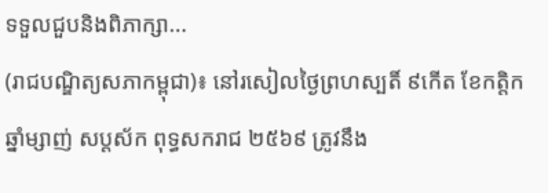ទទួលជួបនិងពិភាក្សា...
(រាជបណ្ឌិត្យសភាកម្ពុជា)៖ នៅរសៀលថ្ងៃព្រហស្បតិ៍ ៩កើត ខែកត្ដិក ឆ្នាំម្សាញ់ សប្ដស័ក ពុទ្ធសករាជ ២៥៦៩ ត្រូវនឹង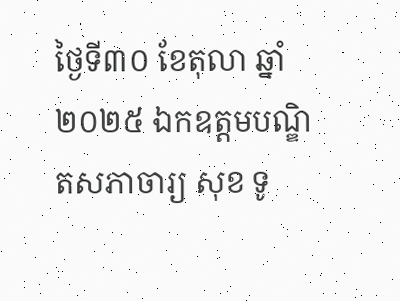ថ្ងៃទី៣០ ខែតុលា ឆ្នាំ២០២៥ ឯកឧត្ដមបណ្ឌិតសភាចារ្យ សុខ ទូ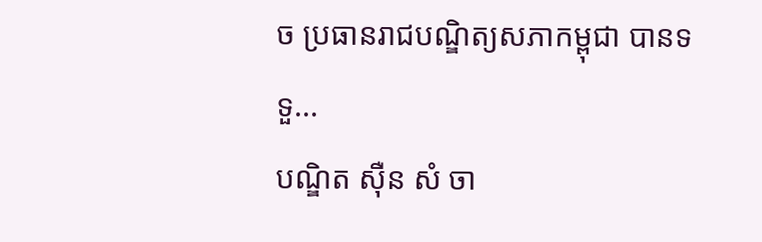ច ប្រធានរាជបណ្ឌិត្យសភាកម្ពុជា បានទទួ...
បណ្ឌិត ស៊ឺន សំ ចា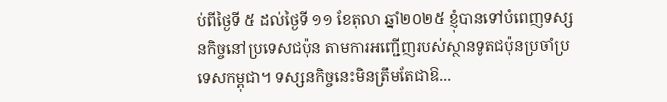ប់ពីថ្ងៃទី ៥ ដល់ថ្ងៃទី ១១ ខែតុលា ឆ្នាំ២០២៥ ខ្ញុំបានទៅបំពេញទស្សនកិច្ចនៅប្រទេសជប៉ុន តាមការអញ្ជើញរបស់ស្ថានទូតជប៉ុនប្រចាំប្រទេសកម្ពុជា។ ទស្សនកិច្ចនេះមិនត្រឹមតែជាឱ...